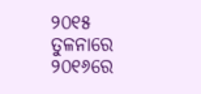୨୦୧୫ ତୁଳନାରେ ୨୦୧୬ରେ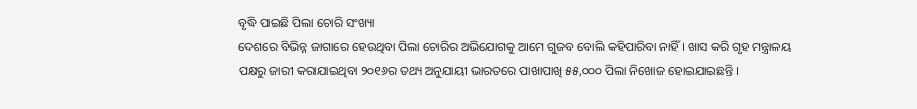ବୃଦ୍ଧି ପାଇଛି ପିଲା ଚୋରି ସଂଖ୍ୟା
ଦେଶରେ ବିଭିନ୍ନ ଜାଗାରେ ହେଉଥିବା ପିଲା ଚୋରିର ଅଭିଯୋଗକୁ ଆମେ ଗୁଜବ ବୋଲି କହିପାରିବା ନାହିଁ । ଖାସ କରି ଗୃହ ମନ୍ତ୍ରାଳୟ ପକ୍ଷରୁ ଜାରୀ କରାଯାଇଥିବା ୨୦୧୬ର ତଥ୍ୟ ଅନୁଯାୟୀ ଭାରତରେ ପାଖାପାଖି ୫୫,୦୦୦ ପିଲା ନିଖୋଜ ହୋଇଯାଇଛନ୍ତି ।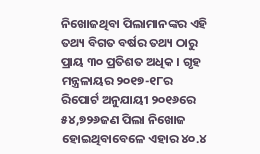ନିଖୋଜଥିବା ପିଲାମାନଙ୍କର ଏହି ତଥ୍ୟ ବିଗତ ବର୍ଷର ତଥ୍ୟ ଠାରୁ ପ୍ରାୟ ୩୦ ପ୍ରତିଶତ ଅଧିକ । ଗୃହ ମନ୍ତ୍ରଳାୟର ୨୦୧୭-୧୮ର ରିପୋର୍ଟ ଅନୁଯାୟୀ ୨୦୧୬ରେ ୫୪,୭୨୬ଜଣ ପିଲା ନିଖୋଜ ହୋଇଥିବାବେଳେ ଏହାର ୪୦.୪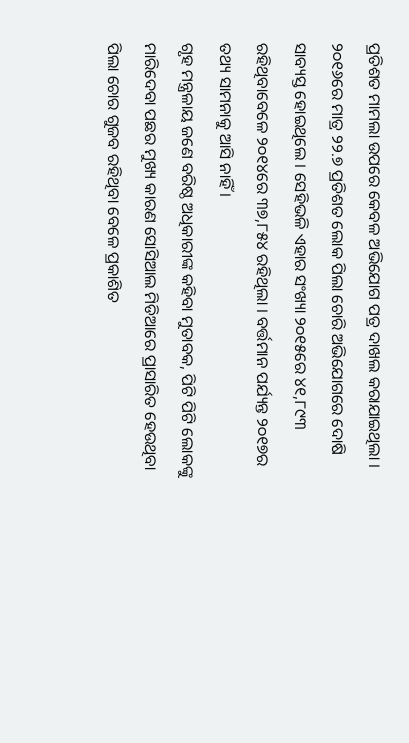ପ୍ରତିଶତ ମାମଲା ଉପରେ କେବଳ ଅଭିଯୋଗ ପତ୍ର ଦାଖଲ କରାଯାଇଥିଲା ।
୨୦୧୬ରେ ମାତ୍ର ୨୨.୭ ପ୍ରତିଶତ ଲୋକ ପିଲା ଚୋରି ଅଭିଯୋଗରେ ଦୋଷି ସାବ୍ୟସ୍ତ ହୋଇଥିଲେ । ସେହିଭଳି ଏହାର ସଂଖ୍ୟା ୨୦୧୫ରେ ୪୧,୮୯୩ ରହିଥିବାବେଳେ ୨୦୧୪ରେ ୩୭,୮୫୪ ରହିଥିଲା । ବର୍ତ୍ତମାନ ପର୍ଯ୍ୟନ୍ତ ୨୦୧୭ର ତଥ୍ୟ ସାମନାକୁ ଆସି ନାହିଁ ।
ଗୃହ ମନ୍ତ୍ରଳାୟ ଜଣେ ବରିଷ୍ଠ ଅଧିକାରୀଙ୍କ କହିବା ମୁତାବକ, ପିଟି ପିଟି ଲୋକଙ୍କୁ ମାରିଦେବା ପଛର ମୁଖ୍ୟ କାରଣ ସୋସିଆଲ ମିଡିଆରେ ପ୍ରାସାରିତ ହେଉଥିବା ପିଲା ଚୋର ଗୁଜବ ରହିଥିବା ବେଳେ ପ୍ରକାଶିତ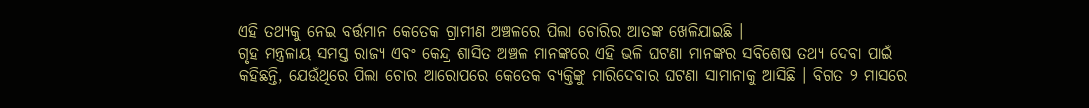ଏହି ତଥ୍ୟକୁ ନେଇ ବର୍ତ୍ତମାନ କେତେକ ଗ୍ରାମୀଣ ଅଞ୍ଚଳରେ ପିଲା ଚୋରିର ଆତଙ୍କ ଖେଳିଯାଇଛି ।
ଗୃହ ମନ୍ତ୍ରଳାୟ ସମସ୍ତ ରାଜ୍ୟ ଏବଂ କେନ୍ଦ୍ର ଶାସିତ ଅଞ୍ଚଳ ମାନଙ୍କରେ ଏହି ଭଳି ଘଟଣା ମାନଙ୍କର ସବିଶେଷ ତଥ୍ୟ ଦେବା ପାଇଁ କହିଛନ୍ତି, ଯେଉଁଥିରେ ପିଲା ଚୋର ଆରୋପରେ କେତେକ ବ୍ୟକ୍ତିଙ୍କୁ ମାରିଦେବାର ଘଟଣା ସାମାନାକୁ ଆସିଛି । ବିଗତ ୨ ମାସରେ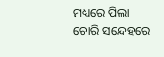ମଧ୍ୟରେ ପିଲା ଚୋରି ସନ୍ଦେହରେ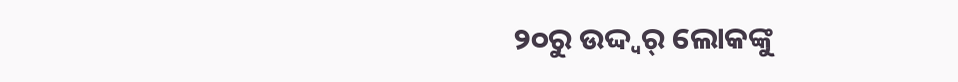୨୦ରୁ ଉଦ୍ଦ୍ୱର୍ ଲୋକଙ୍କୁ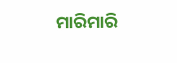ମାରିମାରି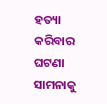ହତ୍ୟା କରିବାର ଘଟଣା ସାମନାକୁ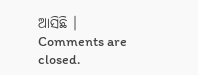ଆସିଛି ।
Comments are closed.